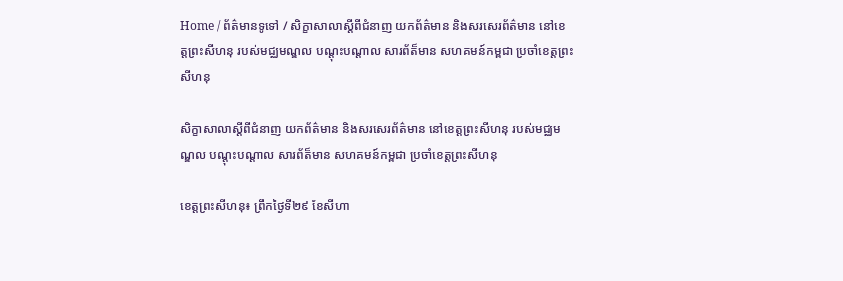Home / ព័ត៌មានទូទៅ / សិក្ខាសាលាស្ដីពីជំនាញ យកព័ត៌មាន និងសរសេរព័ត៌មាន នៅខេត្តព្រះសីហនុ របស់មជ្ឈមណ្ឌល បណ្ដុះបណ្ដាល សារព័ត៏មាន សហគមន៍កម្ពជា ប្រចាំខេត្តព្រះសីហនុ

សិក្ខាសាលាស្ដីពីជំនាញ យកព័ត៌មាន និងសរសេរព័ត៌មាន នៅខេត្តព្រះសីហនុ របស់មជ្ឈមណ្ឌល បណ្ដុះបណ្ដាល សារព័ត៏មាន សហគមន៍កម្ពជា ប្រចាំខេត្តព្រះសីហនុ

ខេត្តព្រះសីហនុ៖ ព្រឹកថ្ងៃទី២៩ ខែសីហា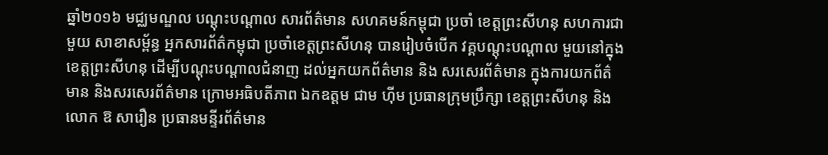ឆ្នាំ២០១៦ មជ្ឈមណ្ឌល បណ្ដុះបណ្ដាល សារព័ត៌មាន សហគមន៍កម្ពុជា ប្រចាំ ខេត្តព្រះសីហនុ សហការជាមួយ សាខាសម្ព័ន្ធ អ្នកសារព័ត៌កម្ពុជា ប្រចាំខេត្តព្រះសីហនុ បានរៀបចំបើក វគ្គបណ្ដុះបណ្ដាល មួយនៅក្នុងខេត្តព្រះសីហនុ ដើម្បីបណ្ដុះបណ្ដាលជំនាញ ដល់អ្នកយកព័ត៌មាន និង សរសេរព័ត៌មាន ក្នុងការយកព័ត៌មាន និងសរសេរព័ត៌មាន ក្រោមអធិបតីភាព ឯកឧត្ដម ជាម ហ៊ីម ប្រធានក្រុមប្រឹក្សា ខេត្តព្រះសីហនុ និង លោក ឱ សារឿន ប្រធានមន្ទីរព័ត៌មាន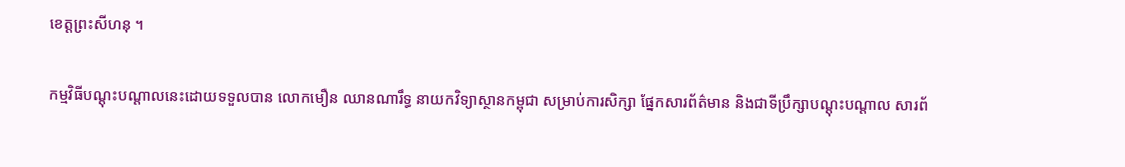ខេត្តព្រះសីហនុ ។

កម្មវិធីបណ្ដុះបណ្ដាលនេះដោយទទួលបាន លោកមឿន ឈានណារឹទ្ធ នាយកវិទ្យាស្ថានកម្ពុជា សម្រាប់ការសិក្សា ផ្នែកសារព័ត៌មាន និងជាទីប្រឹក្សាបណ្ដុះបណ្ដាល សារព័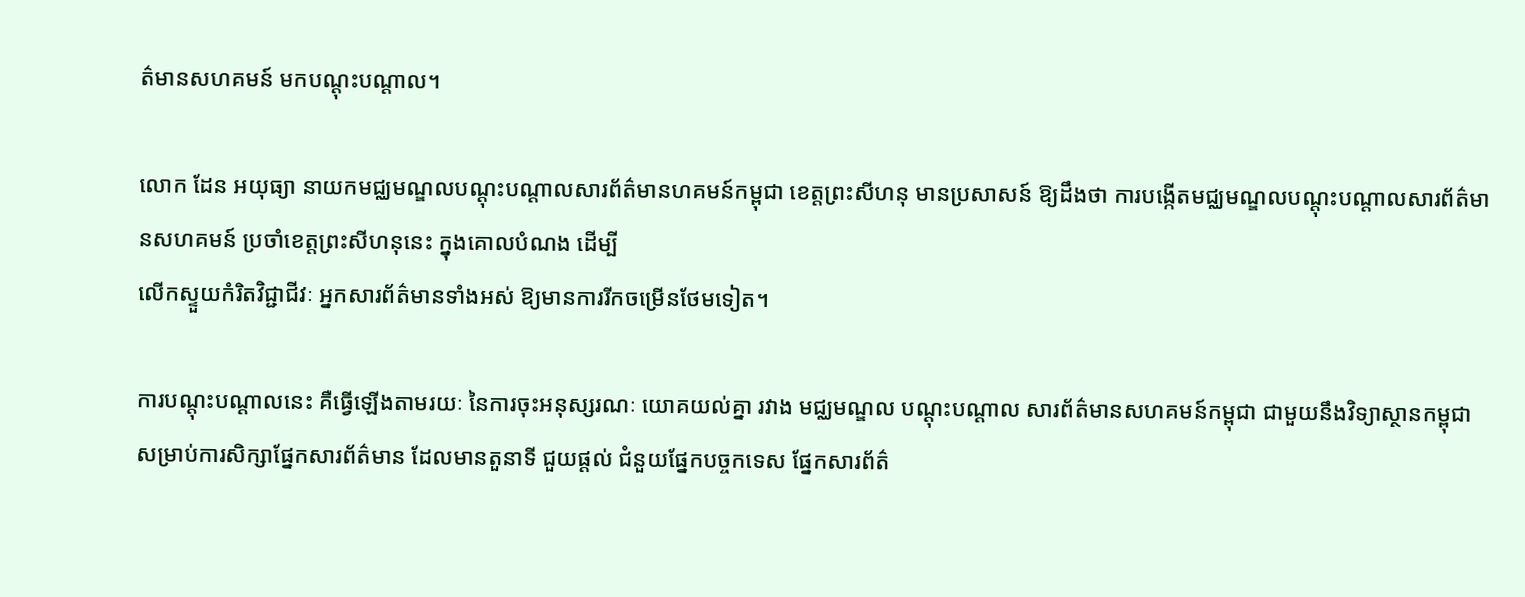ត៌មានសហគមន៍ មកបណ្ដុះបណ្ដាល។

លោក ដែន អយុធ្យា នាយកមជ្ឈមណ្ឌលបណ្ដុះបណ្ដាលសារព័ត៌មានហគមន៍កម្ពុជា ខេត្តព្រះសីហនុ មានប្រសាសន៍ ឱ្យដឹងថា ការបង្កើតមជ្ឈមណ្ឌលបណ្ដុះបណ្ដាលសារព័ត៌មានសហគមន៍ ប្រចាំខេត្តព្រះសីហនុនេះ ក្នុងគោលបំណង ដើម្បី
លើកស្ទួយកំរិតវិជ្ជាជីវៈ អ្នកសារព័ត៌មានទាំងអស់ ឱ្យមានការរីកចម្រើនថែមទៀត។

ការបណ្ដុះបណ្ដាលនេះ គឺធ្វើឡើងតាមរយៈ នៃការចុះអនុស្សរណៈ យោគយល់គ្នា រវាង មជ្ឈមណ្ឌល បណ្ដុះបណ្ដាល សារព័ត៌មានសហគមន៍កម្ពុជា ជាមួយនឹងវិទ្យាស្ថានកម្ពុជា សម្រាប់ការសិក្សាផ្នែកសារព័ត៌មាន ដែលមានតួនាទី ជួយផ្ដល់ ជំនួយផ្នែកបច្ចកទេស ផ្នែកសារព័ត៌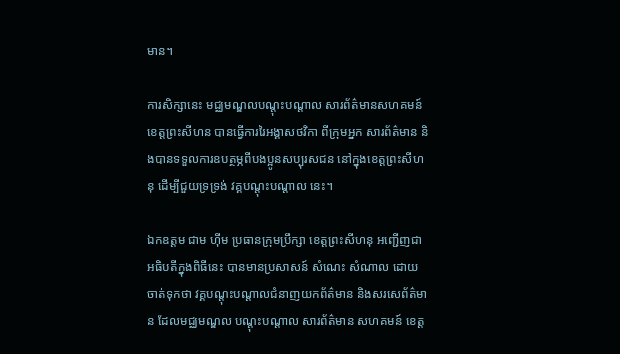មាន។

ការសិក្សានេះ មជ្ឈមណ្ឌលបណ្ដុះបណ្ដាល សារព័ត៌មានសហគមន៍ខេត្តព្រះសីហន បានធ្វើការរៃអង្គាសថវិកា ពីក្រុមអ្នក សារព័ត៌មាន និងបានទទួលការឧបត្ថម្ភពីបងប្អូនសប្បុរសជន នៅក្នុងខេត្តព្រះសីហនុ ដើម្បីជួយទ្រទ្រង់ វគ្គបណ្ដុះបណ្ដាល នេះ។

ឯកឧត្ដម ជាម ហ៊ីម ប្រធានក្រុមប្រឹក្សា ខេត្តព្រះសីហនុ អញ្ជើញជាអធិបតីក្នុងពិធីនេះ បានមានប្រសាសន៍ សំណេះ សំណាល ដោយចាត់ទុកថា វគ្គបណ្ដុះបណ្ដាលជំនាញយកព័ត៌មាន និងសរសេព័ត៌មាន ដែលមជ្ឈមណ្ឌល បណ្ដុះបណ្ដាល សារព័ត៌មាន សហគមន៍ ខេត្ត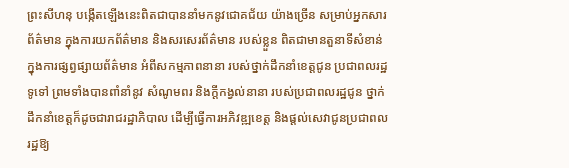ព្រះសីហនុ បង្កើតឡើងនេះពិតជាបាននាំមកនូវជោគជ័យ យ៉ាងច្រើន សម្រាប់អ្នកសារព័ត៌មាន ក្នុងការយកព័ត៌មាន និងសរសេរព័ត៌មាន របស់ខ្លួន ពិតជាមានតួនាទីសំខាន់ ក្នុងការផ្សព្វផ្សាយព័ត៌មាន អំពីសកម្មភាពនានា របស់ថ្នាក់ដឹកនាំខេត្តជូន ប្រជាពលរដ្ឋទូទៅ ព្រមទាំងបានពាំនាំនូវ សំណូមពរ និងក្ដីកង្វល់នានា របស់ប្រជាពលរដ្ឋជូន ថ្នាក់ដឹកនាំខេត្តក៏ដូចជារាជរដ្ឋាភិបាល ដើម្បីធ្វើការអភិវឌ្ឍខេត្ត និងផ្ដល់សេវាជូនប្រជាពលរដ្ឋឱ្យ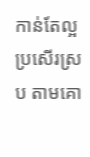កាន់តែល្អ ប្រសើរស្រប តាមគោ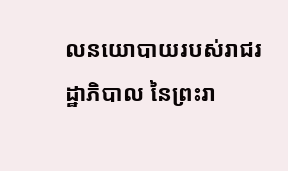លនយោបាយរបស់រាជរដ្ឋាភិបាល នៃព្រះរា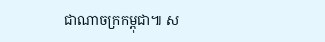ជាណាចក្រកម្ពុជា៕ ស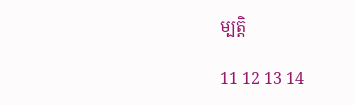ម្បត្តិ

11 12 13 14